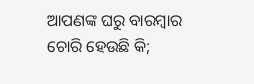ଆପଣଙ୍କ ଘରୁ ବାରମ୍ବାର ଚୋରି ହେଉଛି କି;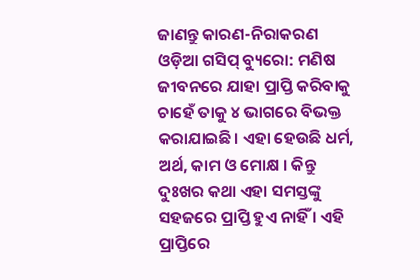ଜାଣନ୍ତୁ କାରଣ-ନିରାକରଣ
ଓଡ଼ିଆ ଗସିପ୍ ବ୍ୟୁରୋ: ମଣିଷ ଜୀବନରେ ଯାହା ପ୍ରାପ୍ତି କରିବାକୁ ଚାହେଁ ତାକୁ ୪ ଭାଗରେ ବିଭକ୍ତ କରାଯାଇଛି। ଏହା ହେଉଛି ଧର୍ମ, ଅର୍ଥ, କାମ ଓ ମୋକ୍ଷ । କିନ୍ତୁ ଦୁଃଖର କଥା ଏହା ସମସ୍ତଙ୍କୁ ସହଜରେ ପ୍ରାପ୍ତି ହୁଏ ନାହିଁ । ଏହି ପ୍ରାପ୍ତିରେ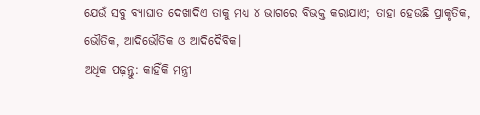ଯେଉଁ ସବୁ ବ୍ୟାଘାତ ଦେଖାଦିଏ ତାକୁ ମଧ୍ୟ ୪ ଭାଗରେ ବିଭକ୍ତ କରାଯାଏ; ତାହା ହେଉଛି ପ୍ରାକୃତିକ, ଭୌତିକ, ଆଦିଭୌତିକ ଓ ଆଦିଦୈବିକ।
ଅଧିକ ପଢ଼ନ୍ତୁ: କାହିଁକି ମନ୍ତ୍ରୀ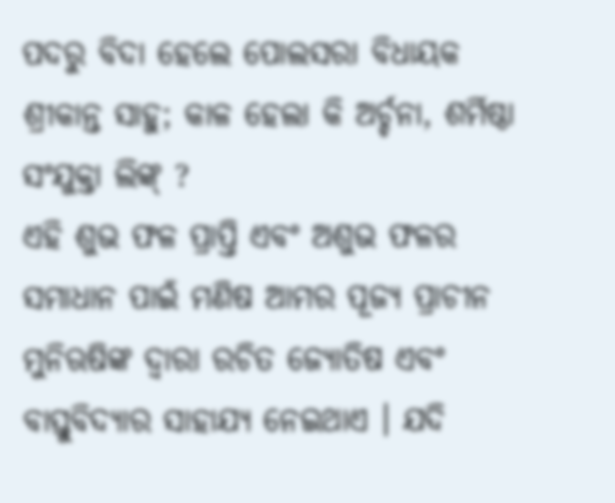ପଦରୁ ବିଦା ହେଲେ ପୋଲସରା ବିଧାୟକ ଶ୍ରୀକାନ୍ତ ସାହୁ; କାଳ ହେଲା କି ଅର୍ଚ୍ଚନା, ଶର୍ମିଷ୍ଠା ସଂଯୁକ୍ତା ଲିଙ୍କ୍ ?
ଏହି ଶୁଭ ଫଳ ପ୍ରାପ୍ତି ଏବଂ ଅଶୁଭ ଫଳର ସମାଧାନ ପାଇଁ ମଣିଷ ଆମର ପୂଜ୍ୟ ପ୍ରାଚୀନ ମୁନିଋଷିଙ୍କ ଦ୍ୱାରା ରଚିତ ଜ୍ୟୋତିଷ ଏବଂ ବାସ୍ତୁବିଦ୍ୟାର ସାହାଯ୍ୟ ନେଇଥାଏ । ଯଦି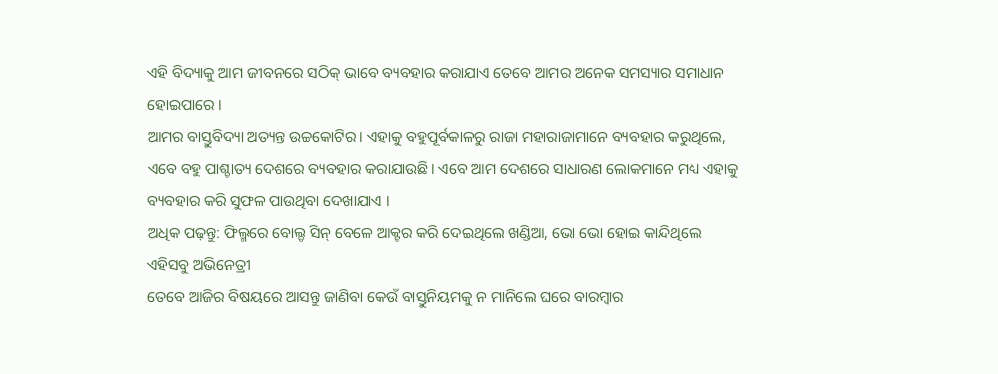ଏହି ବିଦ୍ୟାକୁ ଆମ ଜୀବନରେ ସଠିକ୍ ଭାବେ ବ୍ୟବହାର କରାଯାଏ ତେବେ ଆମର ଅନେକ ସମସ୍ୟାର ସମାଧାନ ହୋଇପାରେ ।
ଆମର ବାସ୍ତୁବିଦ୍ୟା ଅତ୍ୟନ୍ତ ଉଚ୍ଚକୋଟିର। ଏହାକୁ ବହୁପୂର୍ବକାଳରୁ ରାଜା ମହାରାଜାମାନେ ବ୍ୟବହାର କରୁଥିଲେ, ଏବେ ବହୁ ପାଶ୍ଚାତ୍ୟ ଦେଶରେ ବ୍ୟବହାର କରାଯାଉଛି। ଏବେ ଆମ ଦେଶରେ ସାଧାରଣ ଲୋକମାନେ ମଧ୍ୟ ଏହାକୁ ବ୍ୟବହାର କରି ସୁଫଳ ପାଉଥିବା ଦେଖାଯାଏ ।
ଅଧିକ ପଢ଼ନ୍ତୁ: ଫିଲ୍ମରେ ବୋଲ୍ଡ ସିନ୍ ବେଳେ ଆକ୍ଟର କରି ଦେଇଥିଲେ ଖଣ୍ଡିଆ, ଭୋ ଭୋ ହୋଇ କାନ୍ଦିଥିଲେ ଏହିସବୁ ଅଭିନେତ୍ରୀ
ତେବେ ଆଜିର ବିଷୟରେ ଆସନ୍ତୁ ଜାଣିବା କେଉଁ ବାସ୍ତୁନିୟମକୁ ନ ମାନିଲେ ଘରେ ବାରମ୍ବାର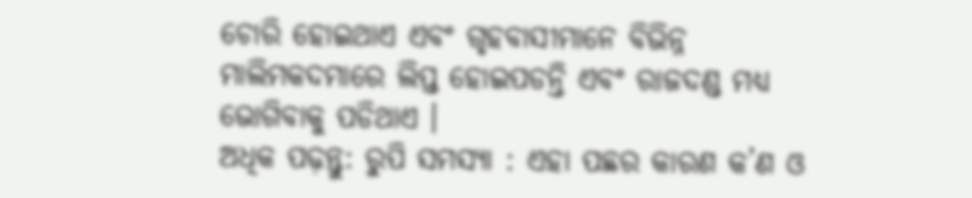ଚୋରି ହୋଇଥାଏ ଏବଂ ଗୃହବାସୀମାନେ ବିଭିନ୍ନ ମାଲିମକଦମାରେ ଲିପ୍ତ ହୋଇପଡନ୍ତି ଏବଂ ରାଜଦଣ୍ଡ ମଧ୍ୟ ଭୋଗିବାକୁ ପଡିଥାଏ ।
ଅଧିକ ପଢ଼ନ୍ତୁ: ରୁପି ସମସ୍ୟା : ଏହା ପଛର କାରଣ କ’ଣ ଓ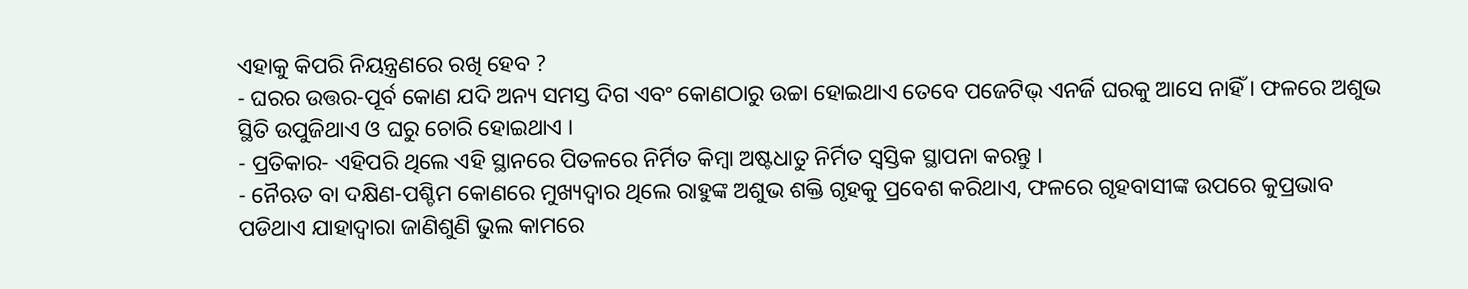ଏହାକୁ କିପରି ନିୟନ୍ତ୍ରଣରେ ରଖି ହେବ ?
- ଘରର ଉତ୍ତର-ପୂର୍ବ କୋଣ ଯଦି ଅନ୍ୟ ସମସ୍ତ ଦିଗ ଏବଂ କୋଣଠାରୁ ଉଚ୍ଚା ହୋଇଥାଏ ତେବେ ପଜେଟିଭ୍ ଏନର୍ଜି ଘରକୁ ଆସେ ନାହିଁ । ଫଳରେ ଅଶୁଭ ସ୍ଥିତି ଉପୁଜିଥାଏ ଓ ଘରୁ ଚୋରି ହୋଇଥାଏ ।
- ପ୍ରତିକାର- ଏହିପରି ଥିଲେ ଏହି ସ୍ଥାନରେ ପିତଳରେ ନିର୍ମିତ କିମ୍ବା ଅଷ୍ଟଧାତୁ ନିର୍ମିତ ସ୍ୱସ୍ତିକ ସ୍ଥାପନା କରନ୍ତୁ ।
- ନୈଋତ ବା ଦକ୍ଷିଣ-ପଶ୍ଚିମ କୋଣରେ ମୁଖ୍ୟଦ୍ୱାର ଥିଲେ ରାହୁଙ୍କ ଅଶୁଭ ଶକ୍ତି ଗୃହକୁ ପ୍ରବେଶ କରିଥାଏ, ଫଳରେ ଗୃହବାସୀଙ୍କ ଉପରେ କୁପ୍ରଭାବ ପଡିଥାଏ ଯାହାଦ୍ୱାରା ଜାଣିଶୁଣି ଭୁଲ କାମରେ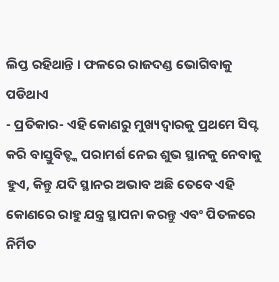ଲିପ୍ତ ରହିଥାନ୍ତି । ଫଳରେ ରାଜଦଣ୍ଡ ଭୋଗିବାକୁ ପଡିଥାଏ
- ପ୍ରତିକାର- ଏହି କୋଣରୁ ମୁଖ୍ୟଦ୍ୱାରକୁ ପ୍ରଥମେ ସିପ୍ଟ କରି ବାସ୍ତୁବିତ୍ଙ୍କ ପରାମର୍ଶ ନେଇ ଶୁଭ ସ୍ଥାନକୁ ନେବାକୁ ହୁଏ, କିନ୍ତୁ ଯଦି ସ୍ଥାନର ଅଭାବ ଅଛି ତେବେ ଏହି କୋଣରେ ରାହୁ ଯନ୍ତ୍ର ସ୍ଥାପନା କରନ୍ତୁ ଏବଂ ପିତଳରେ ନିର୍ମିତ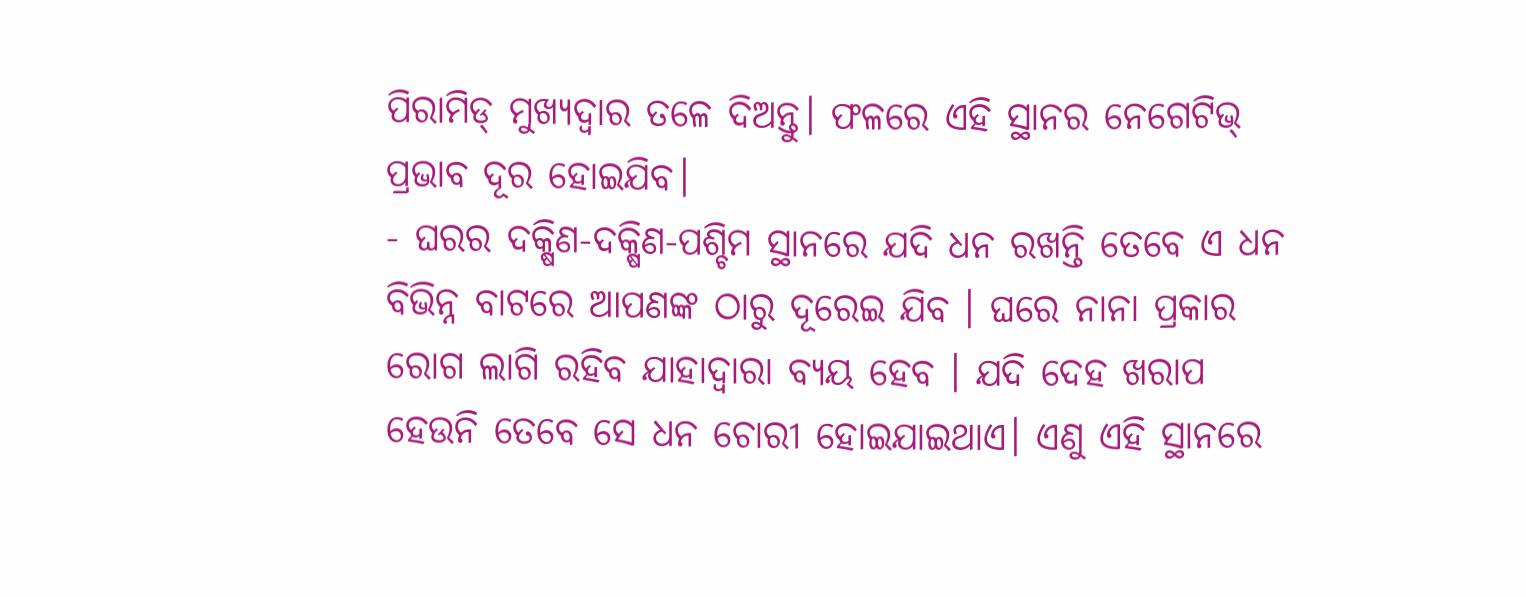ପିରାମିଡ୍ ମୁଖ୍ୟଦ୍ୱାର ତଳେ ଦିଅନ୍ତୁ। ଫଳରେ ଏହି ସ୍ଥାନର ନେଗେଟିଭ୍ ପ୍ରଭାବ ଦୂର ହୋଇଯିବ।
- ଘରର ଦକ୍ଷିଣ-ଦକ୍ଷିଣ-ପଶ୍ଚିମ ସ୍ଥାନରେ ଯଦି ଧନ ରଖନ୍ତି ତେବେ ଏ ଧନ ବିଭିନ୍ନ ବାଟରେ ଆପଣଙ୍କ ଠାରୁ ଦୂରେଇ ଯିବ । ଘରେ ନାନା ପ୍ରକାର ରୋଗ ଲାଗି ରହିବ ଯାହାଦ୍ୱାରା ବ୍ୟୟ ହେବ । ଯଦି ଦେହ ଖରାପ ହେଉନି ତେବେ ସେ ଧନ ଚୋରୀ ହୋଇଯାଇଥାଏ। ଏଣୁ ଏହି ସ୍ଥାନରେ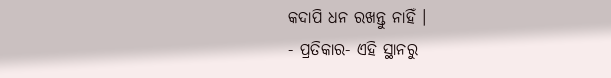କଦାପି ଧନ ରଖନ୍ତୁ ନାହିଁ ।
- ପ୍ରତିକାର- ଏହି ସ୍ଥାନରୁ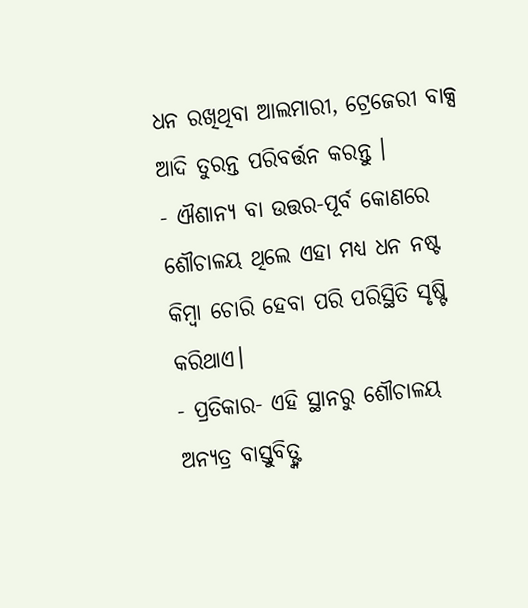ଧନ ରଖିଥିବା ଆଲମାରୀ, ଟ୍ରେଜେରୀ ବାକ୍ସ ଆଦି ତୁରନ୍ତ ପରିବର୍ତ୍ତନ କରନ୍ତୁ ।
- ଐଶାନ୍ୟ ବା ଉତ୍ତର-ପୂର୍ବ କୋଣରେ ଶୌଚାଳୟ ଥିଲେ ଏହା ମଧ୍ୟ ଧନ ନଷ୍ଟ କିମ୍ବା ଚୋରି ହେବା ପରି ପରିସ୍ଥିତି ସୃଷ୍ଟି କରିଥାଏ।
- ପ୍ରତିକାର- ଏହି ସ୍ଥାନରୁ ଶୌଚାଳୟ ଅନ୍ୟତ୍ର ବାସ୍ତୁବିତ୍ଙ୍କ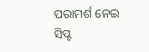ପରାମର୍ଶ ନେଇ ସିପ୍ଟ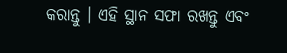କରାନ୍ତୁ । ଏହି ସ୍ଥାନ ସଫା ରଖନ୍ତୁ ଏବଂ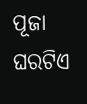ପୂଜା ଘରଟିଏ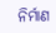ନିର୍ମାଣ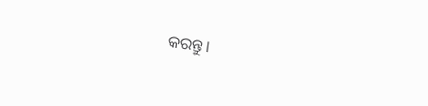କରନ୍ତୁ।